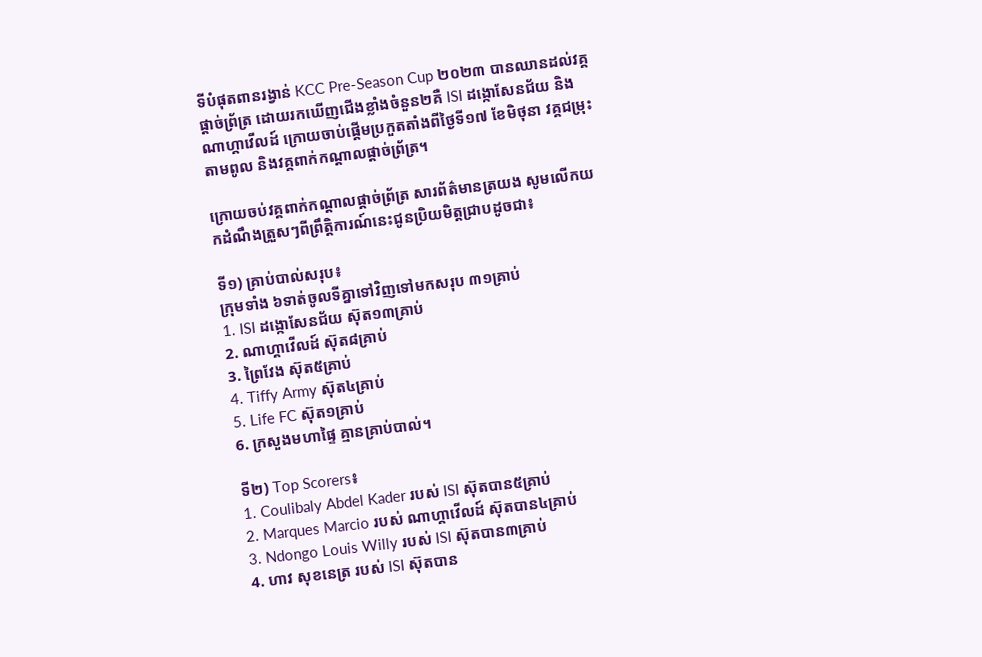ទីបំផុតពានរង្វាន់ KCC Pre-Season Cup ២០២៣ បានឈានដល់វគ្គផ្តាច់ព្រ័ត្រ ដោយរកឃើញជើងខ្លាំងចំនួន២គឺ ISI ដង្កោសែនជ័យ និងណាហ្គាវើលដ៍ ក្រោយចាប់ផ្តើមប្រកួតតាំងពីថ្ងៃទី១៧ ខែមិថុនា វគ្គជម្រុះតាមពូល និងវគ្គពាក់កណ្តាលផ្តាច់ព្រ័ត្រ។

ក្រោយចប់វគ្គពាក់កណ្តាលផ្តាច់ព្រ័ត្រ សារព័ត៌មានត្រយង សូមលើកយកដំណឹងត្រួសៗពីព្រឹត្តិការណ៍នេះជូនប្រិយមិត្តជ្រាបដូចជា៖

ទី១) គ្រាប់បាល់សរុប៖
ក្រុមទាំង ៦ទាត់ចូលទីគ្នាទៅវិញទៅមកសរុប ៣១គ្រាប់
1. ISI ដង្កោសែនជ័យ ស៊ុត១៣គ្រាប់
2. ណាហ្គាវើលដ៍ ស៊ុត៨គ្រាប់
3. ព្រៃវែង ស៊ុត៥គ្រាប់
4. Tiffy Army ស៊ុត៤គ្រាប់
5. Life FC ស៊ុត១គ្រាប់
6. ក្រសួងមហាផ្ទៃ គ្មានគ្រាប់បាល់។

ទី២) Top Scorers៖
1. Coulibaly Abdel Kader របស់ ISI ស៊ុតបាន៥គ្រាប់
2. Marques Marcio របស់ ណាហ្គាវើលដ៍ ស៊ុតបាន៤គ្រាប់
3. Ndongo Louis Willy របស់ ISI ស៊ុតបាន៣គ្រាប់
4. ហាវ សុខនេត្រ របស់ ISI ស៊ុតបាន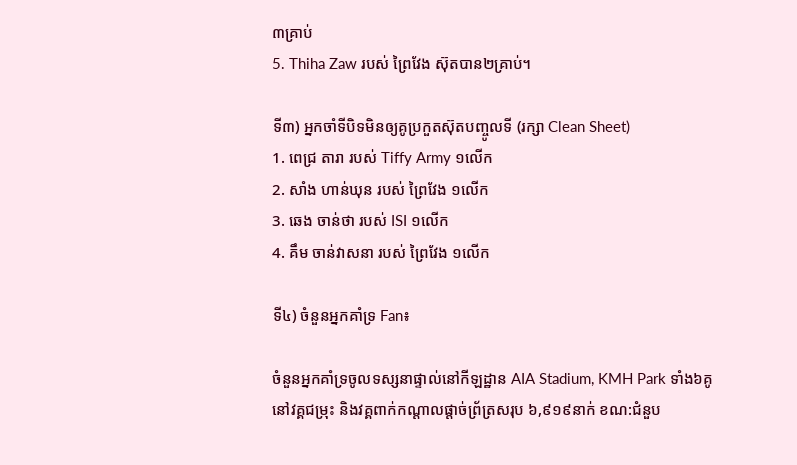៣គ្រាប់
5. Thiha Zaw របស់ ព្រៃវែង ស៊ុតបាន២គ្រាប់។

ទី៣) អ្នកចាំទីបិទមិនឲ្យគូប្រកួតស៊ុតបញ្ចូលទី (រក្សា Clean Sheet)
1. ពេជ្រ តារា របស់ Tiffy Army ១លើក
2. សាំង ហាន់ឃុន របស់ ព្រៃវែង ១លើក
3. ឆេង ចាន់ថា របស់ ISI ១លើក
4. គឹម ចាន់វាសនា របស់ ព្រៃវែង ១លើក

ទី៤) ចំនួនអ្នកគាំទ្រ Fan៖

ចំនួនអ្នកគាំទ្រចូលទស្សនាផ្ទាល់នៅកីឡដ្ឋាន AIA Stadium, KMH Park ទាំង៦គូនៅវគ្គជម្រុះ និងវគ្គពាក់កណ្តាលផ្តាច់ព្រ័ត្រសរុប ៦,៩១៩នាក់ ខណ:ជំនួប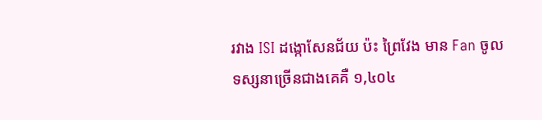រវាង ISI ដង្កោសែនជ័យ ប៉ះ ព្រៃវែង មាន Fan ចូលទស្សនាច្រើនជាងគេគឺ ១,៤០៤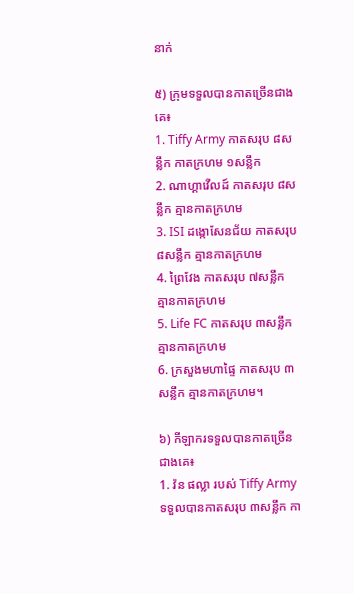នាក់

៥) ក្រុមទទួលបានកាតច្រើនជាងគេ៖
1. Tiffy Army កាតសរុប ៨សន្លឹក កាតក្រហម ១សន្លឹក
2. ណាហ្គាវើលដ៍ កាតសរុប ៨សន្លឹក គ្មានកាតក្រហម
3. ISI ដង្កោសែនជ័យ កាតសរុប ៨សន្លឹក គ្មានកាតក្រហម
4. ព្រៃវែង កាតសរុប ៧សន្លឹក គ្មានកាតក្រហម
5. Life FC កាតសរុប ៣សន្លឹក គ្មានកាតក្រហម
6. ក្រសួងមហាផ្ទៃ កាតសរុប ៣សន្លឹក គ្មានកាតក្រហម។

៦) កីឡាករទទួលបានកាតច្រើនជាងគេ៖
1. វ៉ន ផល្លា របស់ Tiffy Army ទទួលបានកាតសរុប ៣សន្លឹក កា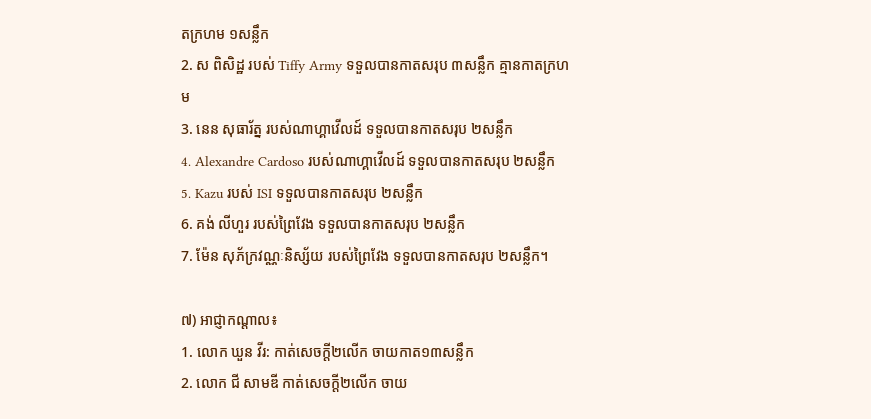តក្រហម ១សន្លឹក
2. ស ពិសិដ្ឋ របស់ Tiffy Army ទទួលបានកាតសរុប ៣សន្លឹក គ្មានកាតក្រហម
3. នេន សុធារ័ត្ន របស់ណាហ្គាវើលដ៍ ទទួលបានកាតសរុប ២សន្លឹក
4. Alexandre Cardoso របស់ណាហ្គាវើលដ៍ ទទួលបានកាតសរុប ២សន្លឹក
5. Kazu របស់ ISI ទទួលបានកាតសរុប ២សន្លឹក
6. គង់ លីហួរ របស់ព្រៃវែង ទទួលបានកាតសរុប ២សន្លឹក
7. ម៉ែន សុភ័ក្រវណ្ណៈនិស្ស័យ របស់ព្រៃវែង ទទួលបានកាតសរុប ២សន្លឹក។

៧) អាជ្ញាកណ្តាល៖
1. លោក ឃួន វីរ: កាត់សេចក្តី២លើក ចាយកាត១៣សន្លឹក
2. លោក ជី សាមឌី កាត់សេចក្តី២លើក ចាយ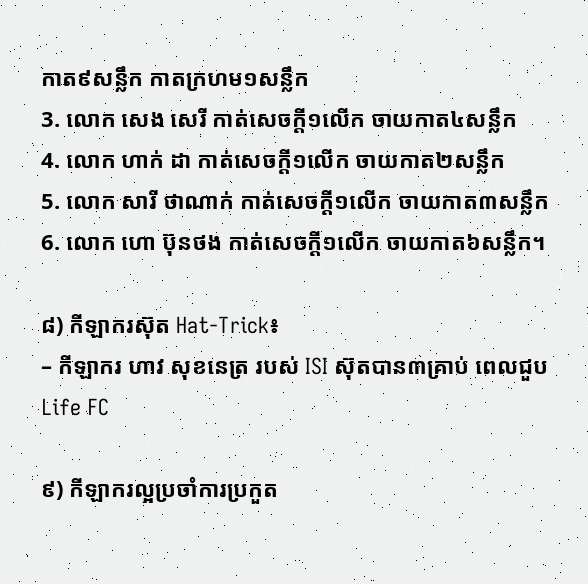កាត៩សន្លឹក កាតក្រហម១សន្លឹក
3. លោក សេង សេរី កាត់សេចក្តី១លើក ចាយកាត៤សន្លឹក
4. លោក ហាក់ ដា កាត់សេចក្តី១លើក ចាយកាត២សន្លឹក
5. លោក សារី ថាណាក់ កាត់សេចក្តី១លើក ចាយកាត៣សន្លឹក
6. លោក ហោ ប៊ុនថង កាត់សេចក្តី១លើក ចាយកាត៦សន្លឹក។

៨) កីឡាករស៊ុត Hat-Trick៖
– កីឡាករ ហាវ សុខនេត្រ របស់ ISI ស៊ុតបាន៣គ្រាប់ ពេលជួប Life FC

៩) កីឡាករល្អប្រចាំការប្រកួត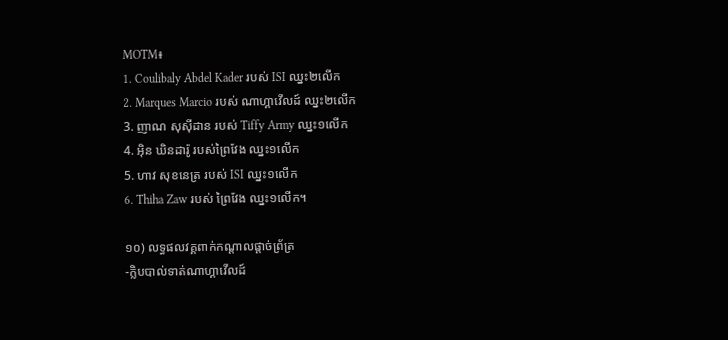MOTM៖
1. Coulibaly Abdel Kader របស់ ISI ឈ្នះ២លើក
2. Marques Marcio របស់ ណាហ្គាវើលដ៍ ឈ្នះ២លើក
3. ញាណ សុស៊ីដាន របស់ Tiffy Army ឈ្នះ១លើក
4. អ៊ិន ឃិនដារ៉ូ របស់ព្រៃវែង ឈ្នះ១លើក
5. ហាវ សុខនេត្រ របស់ ISI ឈ្នះ១លើក
6. Thiha Zaw របស់ ព្រៃវែង ឈ្នះ១លើក។

១០) លទ្ធផលវគ្គពាក់កណ្តាលផ្តាច់ព្រ័ត្រ
-ក្លិបបាល់ទាត់ណាហ្គាវើលដ៍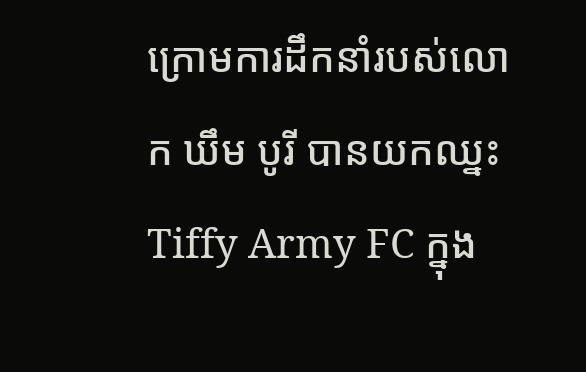ក្រោមការដឹកនាំរបស់លោក ឃឹម បូរី បានយកឈ្នះ Tiffy Army FC ក្នុង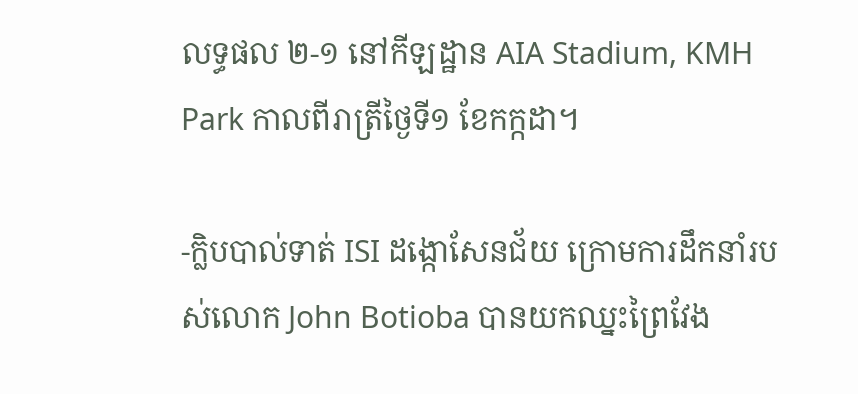លទ្ធផល ២-១ នៅកីឡដ្ឋាន AIA Stadium, KMH Park កាលពីរាត្រីថ្ងៃទី១ ខែកក្កដា។

-ក្លិបបាល់ទាត់ ISI ដង្កោសែនជ័យ ក្រោមការដឹកនាំរបស់លោក John Botioba បានយកឈ្នះព្រៃវែង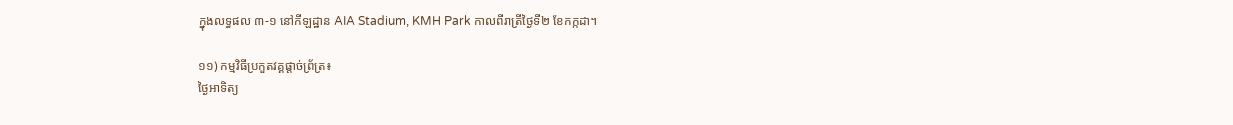ក្នុងលទ្ធផល ៣-១ នៅកីឡដ្ឋាន AIA Stadium, KMH Park កាលពីរាត្រីថ្ងៃទី២ ខែកក្កដា។

១១) កម្មវិធីប្រកួតវគ្គផ្តាច់ព្រ័ត្រ៖
ថ្ងៃអាទិត្យ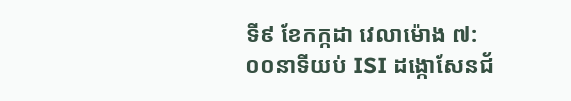ទី៩ ខែកក្កដា វេលាម៉ោង ៧:០០នាទីយប់ ISI ដង្កោសែនជ័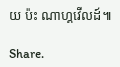យ ប៉ះ ណាហ្គវើលដ៍៕

Share.